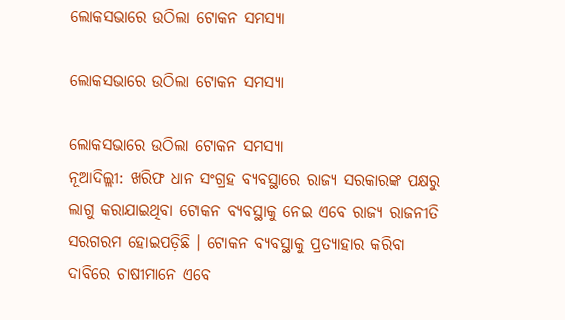ଲୋକସଭାରେ ଉଠିଲା ଟୋକନ ସମସ୍ୟା

ଲୋକସଭାରେ ଉଠିଲା ଟୋକନ ସମସ୍ୟା

ଲୋକସଭାରେ ଉଠିଲା ଟୋକନ ସମସ୍ୟା
ନୂଆଦିଲ୍ଲୀ: ଖରିଫ ଧାନ ସଂଗ୍ରହ ବ୍ୟବସ୍ଥାରେ ରାଜ୍ୟ ସରକାରଙ୍କ ପକ୍ଷରୁ ଲାଗୁ କରାଯାଇଥିବା ଟୋକନ ବ୍ୟବସ୍ଥାକୁ ନେଇ ଏବେ ରାଜ୍ୟ ରାଜନୀତି ସରଗରମ ହୋଇପଡ଼ିଛି । ଟୋକନ ବ୍ୟବସ୍ଥାକୁ ପ୍ରତ୍ୟାହାର କରିବା ଦାବିରେ ଚାଷୀମାନେ ଏବେ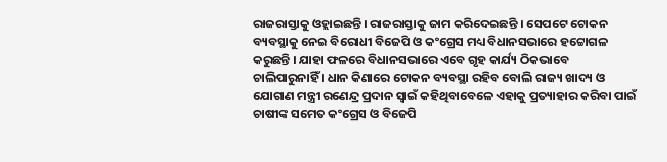ରାଜରାସ୍ତାକୁ ଓହ୍ଲାଇଛନ୍ତି । ରାଜରାସ୍ତାକୁ ଜାମ କରିଦେଇଛନ୍ତି । ସେପଟେ ଟୋକନ ବ୍ୟବସ୍ଥାକୁ ନେଇ ବିରୋଧୀ ବିଜେପି ଓ କଂଗ୍ରେସ ମଧ୍ୟ ବିଧାନସଭାରେ ହଟ୍ଟୋଗଳ କରୁଛନ୍ତି । ଯାହା ଫଳରେ ବିଧାନସଭାରେ ଏବେ ଗୃହ କାର୍ଯ୍ୟ ଠିକଭାବେ ଚାଲିପାରୁନାହିଁ । ଧାନ କିଣାରେ ଟୋକନ ବ୍ୟବସ୍ଥା ରହିବ ବୋଲି ରାଜ୍ୟ ଖାଦ୍ୟ ଓ ଯୋଗାଣ ମନ୍ତ୍ରୀ ରଣେନ୍ଦ୍ର ପ୍ରଦାନ ସ୍ୱାଇଁ କହିଥିବାବେଳେ ଏହାକୁ ପ୍ରତ୍ୟାହାର କରିବା ପାଇଁ ଚାଷୀଙ୍କ ସମେତ କଂଗ୍ରେସ ଓ ବିଜେପି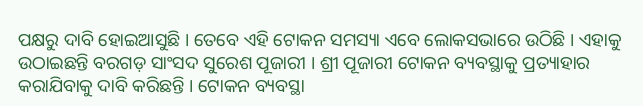ପକ୍ଷରୁ ଦାବି ହୋଇଆସୁଛି । ତେବେ ଏହି ଟୋକନ ସମସ୍ୟା ଏବେ ଲୋକସଭାରେ ଉଠିଛି । ଏହାକୁ ଉଠାଇଛନ୍ତି ବରଗଡ଼ ସାଂସଦ ସୁରେଶ ପୂଜାରୀ । ଶ୍ରୀ ପୂଜାରୀ ଟୋକନ ବ୍ୟବସ୍ଥାକୁ ପ୍ରତ୍ୟାହାର କରାଯିବାକୁ ଦାବି କରିଛନ୍ତି । ଟୋକନ ବ୍ୟବସ୍ଥା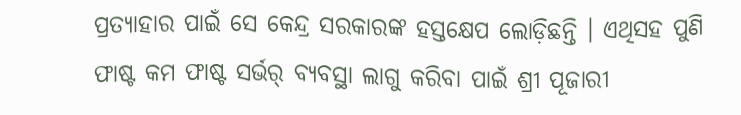ପ୍ରତ୍ୟାହାର ପାଇଁ ସେ କେନ୍ଦ୍ର ସରକାରଙ୍କ ହସ୍ତକ୍ଷେପ ଲୋଡ଼ିଛନ୍ତି । ଏଥିସହ ପୁଣି ଫାଷ୍ଟ କମ ଫାଷ୍ଟ ସର୍ଭର୍ ବ୍ୟବସ୍ଥା ଲାଗୁ କରିବା ପାଇଁ ଶ୍ରୀ ପୂଜାରୀ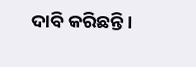ଦାବି କରିଛନ୍ତି ।